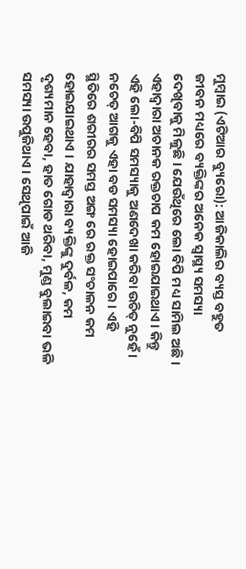ମୁମ୍ବାଇ (ଏଟିଆର ବ୍ୟୁରୋ): ଆଜିକାଲିର ବ୍ୟସ୍ତ ବହୁତ ଜୀବନ ମଧ୍ୟରେ ବ୍ୟକ୍ତିଙ୍କର ଅନେକ ସ୍ୱାସ୍ଥ୍ୟ ସମସ୍ୟା ଦେଖିବାକୁ ମିଳୁଛି । ଯେଉଁଥିରେ ଲୋ ବିପି ମଧ୍ୟ ସାମିଲ ଅଛି । ଏହାଦ୍ୱାରା ଅଚାନକ ରକ୍ତଚାପ କମ ହୋଇଯାଇଥାଏ । କିନ୍ତୁ ଏହି ଲୋ-ବିପି ସମସ୍ୟାକୁ ଅଣଦେଖା କରିବା ଉଚିତ୍ ନୁହେଁ । ନଚେତ୍ ଆଗକୁ ଏହା ବଡ ସମସ୍ୟା ହୋଇପାରେ । ଏହି ସ୍ଥିତିରେ ଶରୀରର ସମସ୍ତ ଅଙ୍ଗ ରେ ରକ୍ତ ସଂଚାଳନ କମ ହୋଇଯାଇଥାଏ । ଯାହାଦ୍ୱାରା ବ୍ୟକ୍ତିଙ୍କୁ ଦୁର୍ବଳ, କମ ଦୃଶ୍ୟମାନ ହେବା, ହାତ ଗୋଡ ଥରିବା, ମୁଣ୍ଡ ବୁଲାଇବା ଭଳି ସମସ୍ୟା ଉପୁଜିଥାଏ । ସେଥିପାଇଁ ଆଜି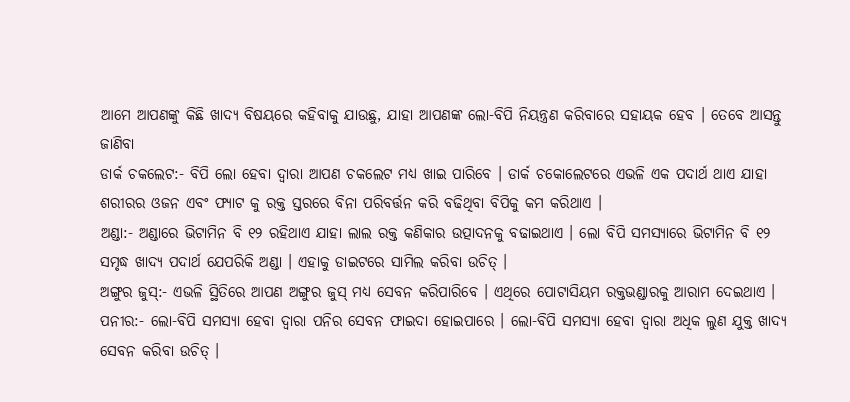ଆମେ ଆପଣଙ୍କୁ କିଛି ଖାଦ୍ୟ ବିଷୟରେ କହିବାକୁ ଯାଉଛୁ, ଯାହା ଆପଣଙ୍କ ଲୋ-ବିପି ନିୟନ୍ତ୍ରଣ କରିବାରେ ସହାୟକ ହେବ । ତେବେ ଆସନ୍ତୁ ଜାଣିବା
ଡାର୍କ ଚକଲେଟ:- ବିପି ଲୋ ହେବା ଦ୍ୱାରା ଆପଣ ଚକଲେଟ ମଧ୍ୟ ଖାଇ ପାରିବେ । ଡାର୍କ ଚକୋଲେଟରେ ଏଭଳି ଏକ ପଦାର୍ଥ ଥାଏ ଯାହା ଶରୀରର ଓଜନ ଏବଂ ଫ୍ୟାଟ କୁ ରକ୍ତ ସ୍ତରରେ ବିନା ପରିବର୍ତ୍ତନ କରି ବଢିଥିବା ବିପିକୁ କମ କରିଥାଏ ।
ଅଣ୍ଡା:- ଅଣ୍ଡାରେ ଭିଟାମିନ ବି ୧୨ ରହିଥାଏ ଯାହା ଲାଲ ରକ୍ତ କଣିକାର ଉତ୍ପାଦନକୁ ବଢାଇଥାଏ । ଲୋ ବିପି ସମସ୍ୟାରେ ଭିଟାମିନ ବି ୧୨ ସମୃଦ୍ଧ ଖାଦ୍ୟ ପଦାର୍ଥ ଯେପରିକି ଅଣ୍ଡା । ଏହାକୁ ଡାଇଟରେ ସାମିଲ କରିବା ଉଚିତ୍ ।
ଅଙ୍ଗୁର ଜୁସ୍:- ଏଭଳି ସ୍ଥିତିରେ ଆପଣ ଅଙ୍ଗୁର ଜୁସ୍ ମଧ୍ୟ ସେବନ କରିପାରିବେ । ଏଥିରେ ପୋଟାସିୟମ ରକ୍ତଭଣ୍ଡାରକୁ ଆରାମ ଦେଇଥାଏ ।
ପନୀର:- ଲୋ-ବିପି ସମସ୍ୟା ହେବା ଦ୍ୱାରା ପନିର ସେବନ ଫାଇଦା ହୋଇପାରେ । ଲୋ-ବିପି ସମସ୍ୟା ହେବା ଦ୍ୱାରା ଅଧିକ ଲୁଣ ଯୁକ୍ତ ଖାଦ୍ୟ ସେବନ କରିବା ଉଚିତ୍ ।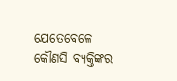ଯେତେବେଳେ କୌଣସି ବ୍ୟକ୍ତିଙ୍କର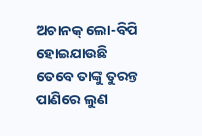ଅଚାନକ୍ ଲୋ-ବିପି ହୋଇଯାଉଛି ତେବେ ତାଙ୍କୁ ତୁରନ୍ତ ପାଣିରେ ଲୁଣ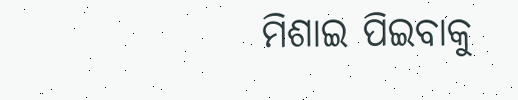ମିଶାଇ ପିଇବାକୁ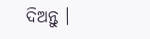ଦିଅନ୍ତୁ ।